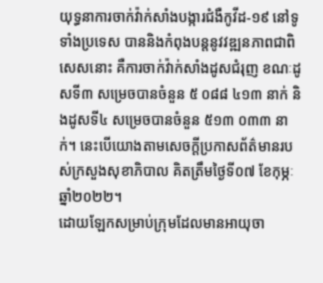យុទ្ធនាការចាក់វ៉ាក់សាំងបង្ការជំងឺកូវីដ-១៩ នៅទូទាំងប្រទេស បាននិងកំពុងបន្តនូវវឌ្ឍនភាពជាពិសេសនោះ គឺការចាក់វ៉ាក់សាំងដូសជំរុញ ខណៈដូសទី៣ សម្រេចបានចំនួន ៥ ០៨៨ ៤១៣ នាក់ និងដូសទី៤ សម្រេចបានចំនួន ៥១៣ ០៣៣ នាក់។ នេះបើយោងតាមសេចក្តីប្រកាសព័ត៌មានរបស់ក្រសួងសុខាភិបាល គិតត្រឹមថ្ងៃទី០៧ ខែកុម្ភៈ ឆ្នាំ២០២២។
ដោយឡែកសម្រាប់ក្រុមដែលមានអាយុចា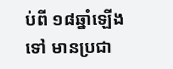ប់ពី ១៨ឆ្នាំឡើងទៅ មានប្រជា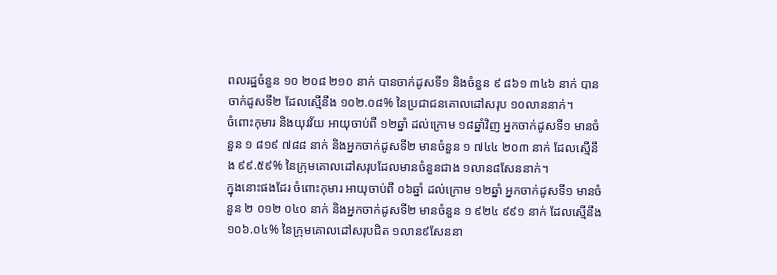ពលរដ្ឋចំនួន ១០ ២០៨ ២១០ នាក់ បានចាក់ដូសទី១ និងចំនួន ៩ ៨៦១ ៣៤៦ នាក់ បានចាក់ដូសទី២ ដែលស្មើនឹង ១០២.០៨% នៃប្រជាជនគោលដៅសរុប ១០លាននាក់។
ចំពោះកុមារ និងយុវវ័យ អាយុចាប់ពី ១២ឆ្នាំ ដល់ក្រោម ១៨ឆ្នាំវិញ អ្នកចាក់ដូសទី១ មានចំនួន ១ ៨១៩ ៧៨៨ នាក់ និងអ្នកចាក់ដូសទី២ មានចំនួន ១ ៧៤៤ ២០៣ នាក់ ដែលស្មើនឹង ៩៩.៥៩% នៃក្រុមគោលដៅសរុបដែលមានចំនួនជាង ១លាន៨សែននាក់។
ក្នុងនោះផងដែរ ចំពោះកុមារ អាយុចាប់ពី ០៦ឆ្នាំ ដល់ក្រោម ១២ឆ្នាំ អ្នកចាក់ដូសទី១ មានចំនួន ២ ០១២ ០៤០ នាក់ និងអ្នកចាក់ដូសទី២ មានចំនួន ១ ៩២៤ ៩៩១ នាក់ ដែលស្មើនឹង ១០៦.០៤% នៃក្រុមគោលដៅសរុបជិត ១លាន៩សែននា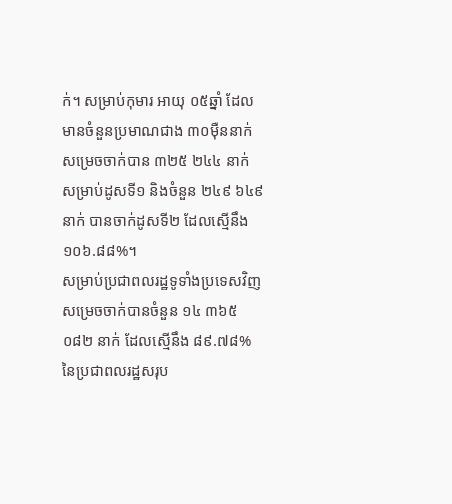ក់។ សម្រាប់កុមារ អាយុ ០៥ឆ្នាំ ដែលមានចំនួនប្រមាណជាង ៣០ម៉ឺននាក់ សម្រេចចាក់បាន ៣២៥ ២៤៤ នាក់ សម្រាប់ដូសទី១ និងចំនួន ២៤៩ ៦៤៩ នាក់ បានចាក់ដូសទី២ ដែលស្មើនឹង ១០៦.៨៨%។
សម្រាប់ប្រជាពលរដ្ឋទូទាំងប្រទេសវិញ សម្រេចចាក់បានចំនួន ១៤ ៣៦៥ ០៨២ នាក់ ដែលស្មើនឹង ៨៩.៧៨% នៃប្រជាពលរដ្ឋសរុប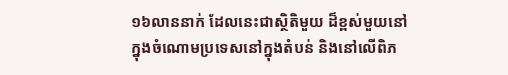១៦លាននាក់ ដែលនេះជាស្ថិតិមួយ ដ៏ខ្ពស់មួយនៅក្នុងចំណោមប្រទេសនៅក្នុងតំបន់ និងនៅលើពិភ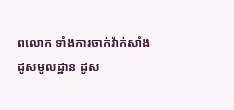ពលោក ទាំងការចាក់វ៉ាក់សាំង ដូសមូលដ្ឋាន ដូស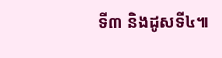ទី៣ និងដូសទី៤៕